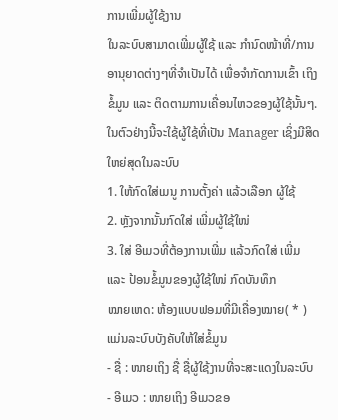ການເພີ່ມຜູ້ໃຊ້ງານ
ໃນລະບົບສາມາດເພີ່ມຜູ້ໃຊ້ ແລະ ກຳນົດໜ້າທີ່/ການອານຸຍາດຕ່າງໆທີ່ຈຳເປັນໄດ້ ເພື່ອຈຳກັດການເຂົ້າ ເຖິງຂໍ້ມູນ ແລະ ຕິດຕາມການເຄື່ອນໄຫວຂອງຜູ້ໃຊ້ນັ້ນໆ. ໃນຕົວຢ່າງນີ້ຈະໃຊ້ຜູ້ໃຊ້ທີ່ເປັນ Manager ເຊິ່ງມີສິດ ໃຫຍ່ສຸດໃນລະບົບ
1. ໃຫ້ກົດໃສ່ເມນູ ການຕັ້ງຄ່າ ແລ້ວເລືອກ ຜູ້ໃຊ້
2. ຫຼັງຈາກນັ້ນກົດໃສ່ ເພີ່ມຜູ້ໃຊ້ໃໜ່
3. ໃສ່ ອີເມວທີ່ຕ້ອງການເພີ່ມ ແລ້ວກົດໃສ່ ເພີ່ມ ແລະ ປ້ອນຂໍ້ມູນຂອງຜູ້ໃຊ້ໃໜ່ ກົດບັນທຶກ
ໝາຍເຫດ: ຫ້ອງແບບຟອມທີ່ມີເຄື່ອງໝາຍ( * ) ແມ່ນລະບົບບັງຄັບໃຫ້ໃສ່ຂໍ້ມູນ
- ຊື່ : ໜາຍເຖິງ ຊື່ ຊື່ຜູ້ໃຊ້ງານທີ່ຈະສະແດງໃນລະບົບ
- ອີເມວ : ໜາຍເຖິງ ອີເມວຂອ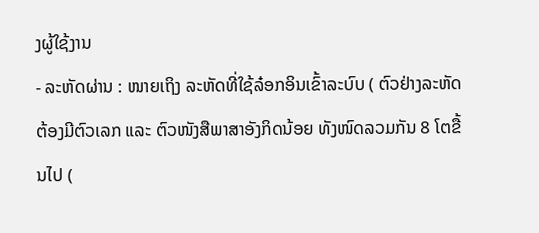ງຜູ້ໃຊ້ງານ
- ລະຫັດຜ່ານ : ໜາຍເຖິງ ລະຫັດທີ່ໃຊ້ລ໋ອກອິນເຂົ້າລະບົບ ( ຕົວຢ່າງລະຫັດ ຕ້ອງມີຕົວເລກ ແລະ ຕົວໜັງສືພາສາອັງກິດນ້ອຍ ທັງໜົດລວມກັນ 8 ໂຕຂື້ນໄປ (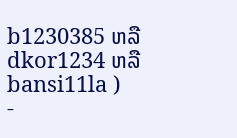b1230385 ຫລື dkor1234 ຫລື bansi11la )
-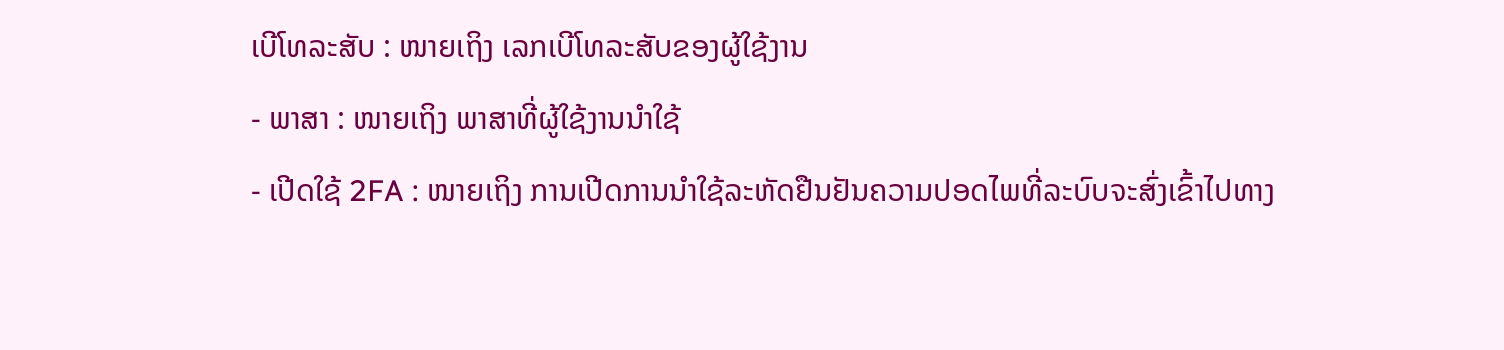ເບີໂທລະສັບ : ໜາຍເຖິງ ເລກເບີໂທລະສັບຂອງຜູ້ໃຊ້ງານ
- ພາສາ : ໜາຍເຖິງ ພາສາທີ່ຜູ້ໃຊ້ງານນໍາໃຊ້
- ເປີດໃຊ້ 2FA : ໜາຍເຖິງ ການເປີດການນໍາໃຊ້ລະຫັດຢືນຢັນຄວາມປອດໄພທີ່ລະບົບຈະສົ່ງເຂົ້າໄປທາງ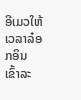ອີເມວໃຫ້ເວລາລ໋ອກອິນ ເຂົ້າລະ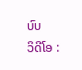ບົບ
ວິດີໂອ :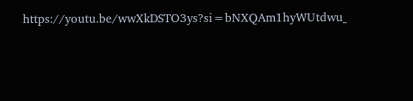https://youtu.be/wwXkDSTO3ys?si=bNXQAm1hyWUtdwu_